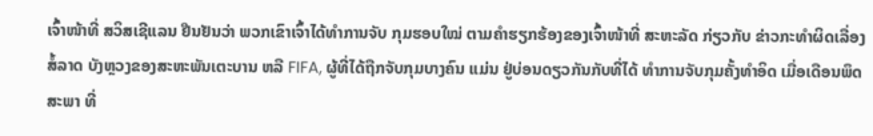ເຈົ້າໜ້າທີ່ ສວິສເຊີແລນ ຢືນຢັນວ່າ ພວກເຂົາເຈົ້າໄດ້ທຳການຈັບ ກຸມຮອບໃໝ່ ຕາມຄຳຮຽກຮ້ອງຂອງເຈົ້າໜ້າທີ່ ສະຫະລັດ ກ່ຽວກັບ ຂ່າວກະທຳຜິດເລື່ອງສໍ້ລາດ ບັງຫຼວງຂອງສະຫະພັນເຕະບານ ຫລື FIFA, ຜູ້ທີ່ໄດ້ຖືກຈັບກຸມບາງຄົນ ແມ່ນ ຢູ່ບ່ອນດຽວກັນກັບທີ່ໄດ້ ທຳການຈັບກຸມຄັ້ງທຳອິດ ເມື່ອເດືອນພຶດສະພາ ທີ່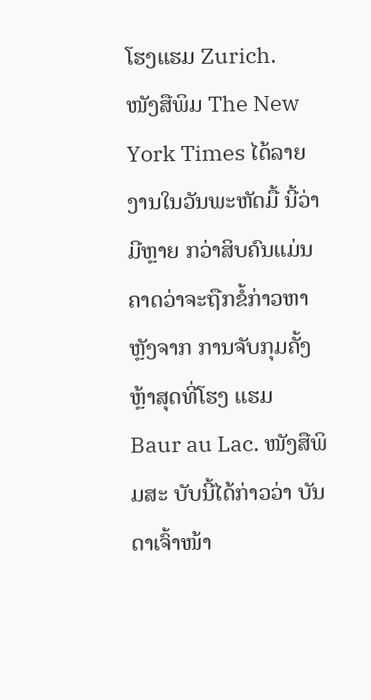ໂຮງແຮມ Zurich.
ໜັງສືພິມ The New York Times ໄດ້ລາຍງານໃນວັນພະຫັດມື້ ນີ້ວ່າ ມີຫຼາຍ ກວ່າສິບຄົນແມ່ນຄາດວ່າຈະຖືກຂໍ້ກ່າວຫາ ຫຼັງຈາກ ການຈັບກຸມຄັ້ງຫຼ້າສຸດທີ່ໂຮງ ແຮມ Baur au Lac. ໜັງສືພິມສະ ບັບນີ້ໄດ້ກ່າວວ່າ ບັນດາເຈົ້າໜ້າ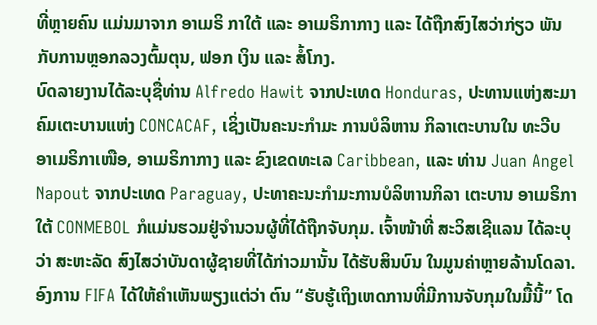ທີ່ຫຼາຍຄົນ ແມ່ນມາຈາກ ອາເມຣິ ກາໃຕ້ ແລະ ອາເມຣິກາກາງ ແລະ ໄດ້ຖືກສົງໄສວ່າກ່ຽວ ພັນກັບການຫຼອກລວງຕົ້ມຕຸນ, ຟອກ ເງິນ ແລະ ສໍ້ໂກງ.
ບົດລາຍງານໄດ້ລະບຸຊື່ທ່ານ Alfredo Hawit ຈາກປະເທດ Honduras, ປະທານແຫ່ງສະມາ ຄົມເຕະບານແຫ່ງ CONCACAF, ເຊິ່ງເປັນຄະນະກຳມະ ການບໍລິຫານ ກິລາເຕະບານໃນ ທະວີບ ອາເມຣິກາເໜືອ, ອາເມຣິກາກາງ ແລະ ຂົງເຂດທະເລ Caribbean, ແລະ ທ່ານ Juan Angel Napout ຈາກປະເທດ Paraguay, ປະທາຄະນະກຳມະການບໍລິຫານກິລາ ເຕະບານ ອາເມຣິກາໃຕ້ CONMEBOL ກໍແມ່ນຮວມຢູ່ຈຳນວນຜູ້ທີ່ໄດ້ຖືກຈັບກຸມ. ເຈົ້າໜ້າທີ່ ສະວິສເຊີແລນ ໄດ້ລະບຸວ່າ ສະຫະລັດ ສົງໄສວ່າບັນດາຜູ້ຊາຍທີ່ໄດ້ກ່າວມານັ້ນ ໄດ້ຮັບສິນບົນ ໃນມູນຄ່າຫຼາຍລ້ານໂດລາ.
ອົງການ FIFA ໄດ້ໃຫ້ຄຳເຫັນພຽງແຕ່ວ່າ ຕົນ “ຮັບຮູ້ເຖິງເຫດການທີ່ມີການຈັບກຸມໃນມື້ນີ້” ໂດ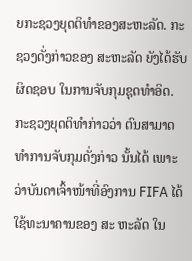ຍກະຊວງຍຸດຕິທຳຂອງສະຫະລັດ. ກະຊວງດັ່ງກ່າວຂອງ ສະຫະລັດ ຍັງໄດ້ຮັບຜິດຊອບ ໃນການຈັບກຸມຊຸດທຳອິດ. ກະຊວງຍຸດຕິທຳກ່າວວ່າ ຕົນສາມາດທຳການຈັບກຸມດັ່ງກ່າວ ນັ້ນໄດ້ ເພາະວ່າບັນດາເຈົ້າໜ້າທີ່ອົງການ FIFA ໄດ້ໃຊ້ທະນາຄານຂອງ ສະ ຫະລັດ ໃນ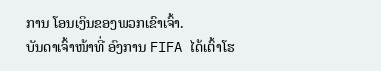ການ ໂອນເງິນຂອງພວກເຂົາເຈົ້າ.
ບັນດາເຈົ້າໜ້າທີ່ ອົງການ FIFA ໄດ້ເຕົ້າໂຮ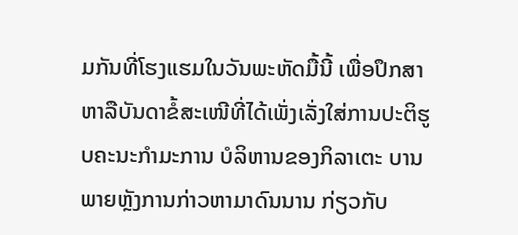ມກັນທີ່ໂຮງແຮມໃນວັນພະຫັດມື້ນີ້ ເພື່ອປຶກສາ ຫາລືບັນດາຂໍ້ສະເໜີທີ່ໄດ້ເພັ່ງເລັ່ງໃສ່ການປະຕິຮູບຄະນະກຳມະການ ບໍລິຫານຂອງກິລາເຕະ ບານ ພາຍຫຼັງການກ່າວຫາມາດົນນານ ກ່ຽວກັບ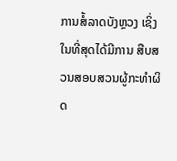ການສໍ້ລາດບັງຫຼວງ ເຊິ່ງໃນທີ່ສຸດໄດ້ມີການ ສືບສວນສອບສວນຜູ້ກະທຳຜິດ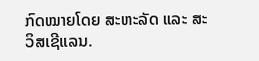ກົດໝາຍໂດຍ ສະຫະລັດ ແລະ ສະວິສເຊີແລນ.